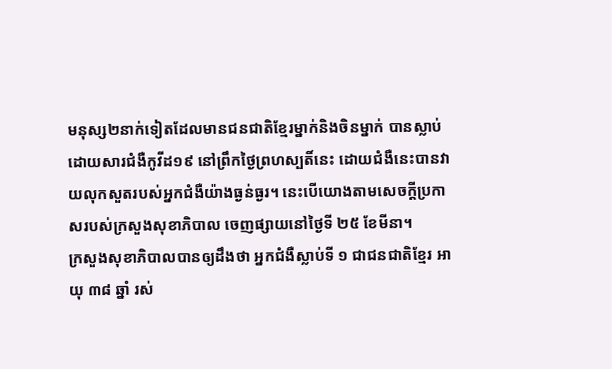មនុស្ស២នាក់ទៀតដែលមានជនជាតិខ្មែរម្នាក់និងចិនម្នាក់ បានស្លាប់ដោយសារជំងឺកូវីដ១៩ នៅព្រឹកថ្ងៃព្រហស្បតិ៍នេះ ដោយជំងឺនេះបានវាយលុកសួតរបស់អ្នកជំងឺយ៉ាងធ្ងន់ធ្ងរ។ នេះបើយោងតាមសេចក្តីប្រកាសរបស់ក្រសួងសុខាភិបាល ចេញផ្សាយនៅថ្ងៃទី ២៥ ខែមីនា។
ក្រសួងសុខាភិបាលបានឲ្យដឹងថា អ្នកជំងឺស្លាប់ទី ១ ជាជនជាតិខ្មែរ អាយុ ៣៨ ឆ្នាំ រស់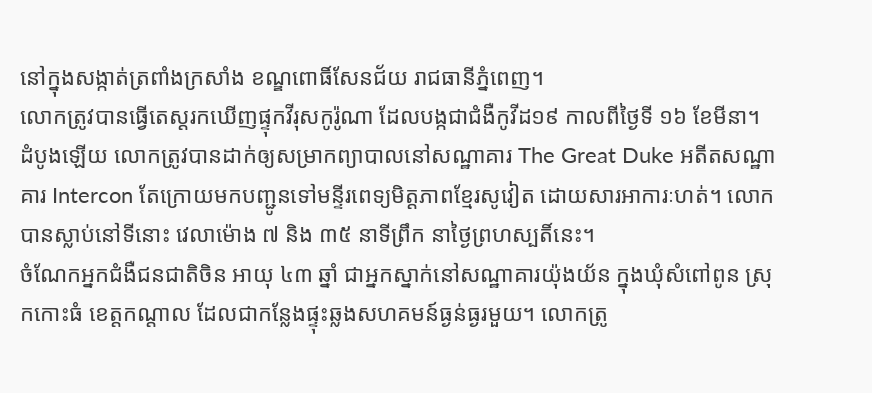នៅក្នុងសង្កាត់ត្រពាំងក្រសាំង ខណ្ឌពោធិ៍សែនជ័យ រាជធានីភ្នំពេញ។
លោកត្រូវបានធ្វើតេស្តរកឃើញផ្ទុកវីរុសកូរ៉ូណា ដែលបង្កជាជំងឺកូវីដ១៩ កាលពីថ្ងៃទី ១៦ ខែមីនា។ ដំបូងឡើយ លោកត្រូវបានដាក់ឲ្យសម្រាកព្យាបាលនៅសណ្ឋាគារ The Great Duke អតីតសណ្ឋាគារ Intercon តែក្រោយមកបញ្ជូនទៅមន្ទីរពេទ្យមិត្តភាពខ្មែរសូវៀត ដោយសារអាការៈហត់។ លោកបានស្លាប់នៅទីនោះ វេលាម៉ោង ៧ និង ៣៥ នាទីព្រឹក នាថ្ងៃព្រហស្បតិ៍នេះ។
ចំណែកអ្នកជំងឺជនជាតិចិន អាយុ ៤៣ ឆ្នាំ ជាអ្នកស្នាក់នៅសណ្ឋាគារយ៉ុងយ័ន ក្នុងឃុំសំពៅពូន ស្រុកកោះធំ ខេត្តកណ្តាល ដែលជាកន្លែងផ្ទុះឆ្លងសហគមន៍ធ្ងន់ធ្ងរមួយ។ លោកត្រូ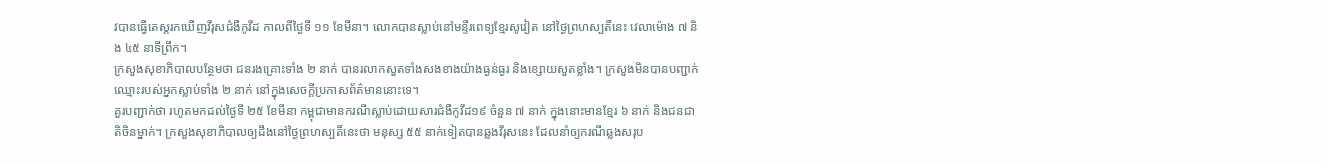វបានធ្វើតេស្តរកឃើញវីរុសជំងឺកូវីដ កាលពីថ្ងៃទី ១១ ខែមីនា។ លោកបានស្លាប់នៅមន្ទីរពេទ្យខ្មែរសូវៀត នៅថ្ងៃព្រហស្បតិ៍នេះ វេលាម៉ោង ៧ និង ៤៥ នាទីព្រឹក។
ក្រសួងសុខាភិបាលបន្ថែមថា ជនរងគ្រោះទាំង ២ នាក់ បានរលាកសួតទាំងសងខាងយ៉ាងធ្ងន់ធ្ងរ និងខ្សោយសួតខ្លាំង។ ក្រសួងមិនបានបញ្ជាក់ឈ្មោះរបស់អ្នកស្លាប់ទាំង ២ នាក់ នៅក្នុងសេចក្តីប្រកាសព័ត៌មាននោះទេ។
គួរបញ្ជាក់ថា រហូតមកដល់ថ្ងៃទី ២៥ ខែមីនា កម្ពុជាមានករណីស្លាប់ដោយសារជំងឺកូវីដ១៩ ចំនួន ៧ នាក់ ក្នុងនោះមានខ្មែរ ៦ នាក់ និងជនជាតិចិនម្នាក់។ ក្រសួងសុខាភិបាលឲ្យដឹងនៅថ្ងៃព្រហស្បតិ៍នេះថា មនុស្ស ៥៥ នាក់ទៀតបានឆ្លងវីរុសនេះ ដែលនាំឲ្យករណីឆ្លងសរុប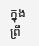ក្នុងព្រឹ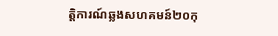ត្តិការណ៍ឆ្លងសហគមន៍២០កុ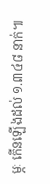ម្ភៈ កើនឡើងដល់ ១.៣៤៨ នាក់៕